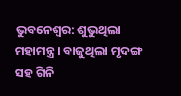ଭୁବନେଶ୍ବର: ଶୁଭୁଥିଲା ମହାମନ୍ତ୍ର । ବାଜୁଥିଲା ମୃଦଙ୍ଗ ସହ ଗିନି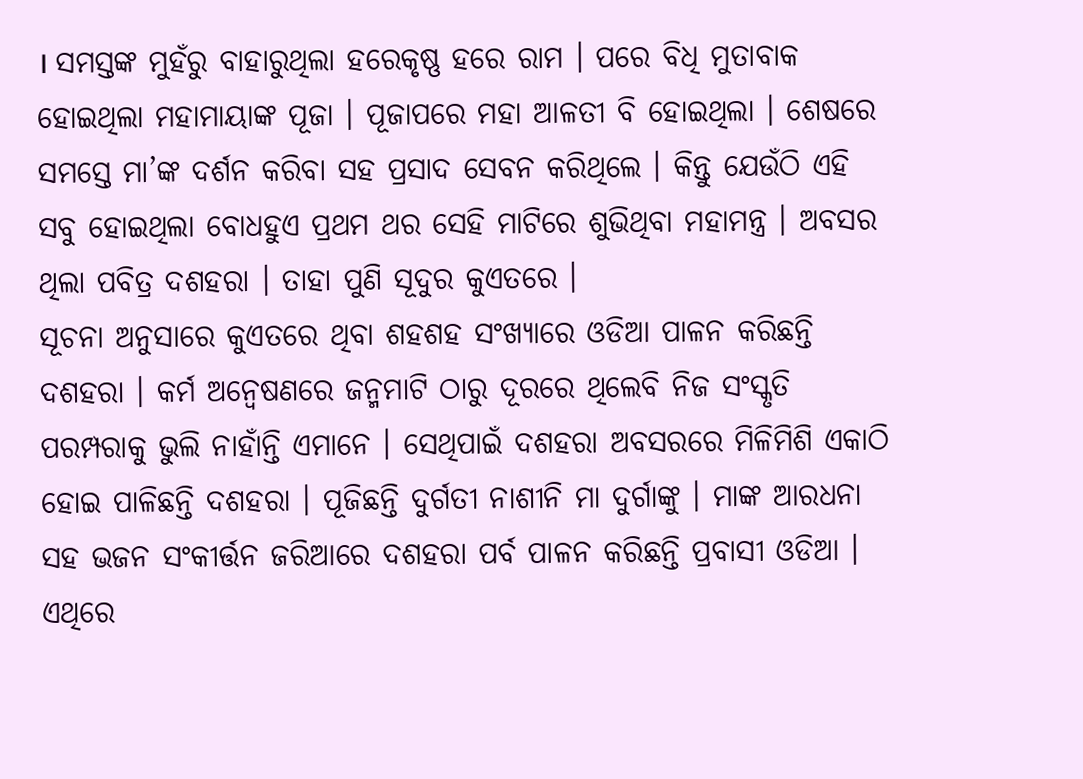। ସମସ୍ତଙ୍କ ମୁହଁରୁ ବାହାରୁଥିଲା ହରେକୃଷ୍ଣ ହରେ ରାମ । ପରେ ବିଧି ମୁତାବାକ ହୋଇଥିଲା ମହାମାୟାଙ୍କ ପୂଜା । ପୂଜାପରେ ମହା ଆଳତୀ ବି ହୋଇଥିଲା । ଶେଷରେ ସମସ୍ତେ ମା’ଙ୍କ ଦର୍ଶନ କରିବା ସହ ପ୍ରସାଦ ସେବନ କରିଥିଲେ । କିନ୍ତୁ ଯେଉଁଠି ଏହି ସବୁ ହୋଇଥିଲା ବୋଧହୁଏ ପ୍ରଥମ ଥର ସେହି ମାଟିରେ ଶୁଭିଥିବା ମହାମନ୍ତ୍ର । ଅବସର ଥିଲା ପବିତ୍ର ଦଶହରା । ତାହା ପୁଣି ସୂଦୁର କୁଏତରେ ।
ସୂଚନା ଅନୁସାରେ କୁଏତରେ ଥିବା ଶହଶହ ସଂଖ୍ୟାରେ ଓଡିଆ ପାଳନ କରିଛନ୍ତି ଦଶହରା । କର୍ମ ଅନ୍ବେଷଣରେ ଜନ୍ମମାଟି ଠାରୁ ଦୂରରେ ଥିଲେବି ନିଜ ସଂସ୍କୃତି ପରମ୍ପରାକୁ ଭୁଲି ନାହାଁନ୍ତି ଏମାନେ । ସେଥିପାଇଁ ଦଶହରା ଅବସରରେ ମିଳିମିଶି ଏକାଠି ହୋଇ ପାଳିଛନ୍ତି ଦଶହରା । ପୂଜିଛନ୍ତି ଦୁର୍ଗତୀ ନାଶୀନି ମା ଦୁର୍ଗାଙ୍କୁ । ମାଙ୍କ ଆରଧନା ସହ ଭଜନ ସଂକୀର୍ତ୍ତନ ଜରିଆରେ ଦଶହରା ପର୍ବ ପାଳନ କରିଛନ୍ତି ପ୍ରବାସୀ ଓଡିଆ ।
ଏଥିରେ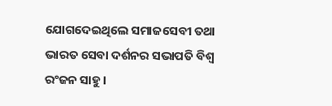ଯୋଗଦେଇଥିଲେ ସମାଜସେବୀ ତଥା ଭାରତ ସେବା ଦର୍ଶନର ସଭାପତି ବିଶ୍ବ ରଂଜନ ସାହୁ ।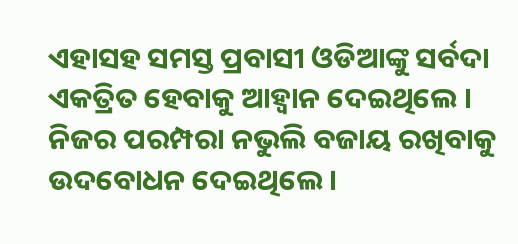ଏହାସହ ସମସ୍ତ ପ୍ରବାସୀ ଓଡିଆଙ୍କୁ ସର୍ବଦା ଏକତ୍ରିତ ହେବାକୁ ଆହ୍ବାନ ଦେଇଥିଲେ । ନିଜର ପରମ୍ପରା ନଭୁଲି ବଜାୟ ରଖିବାକୁ ଉଦବୋଧନ ଦେଇଥିଲେ ।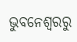ଭୁବନେଶ୍ବରରୁ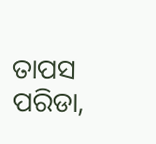ତାପସ ପରିଡା,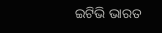ଇଟିଭି ଭାରତ